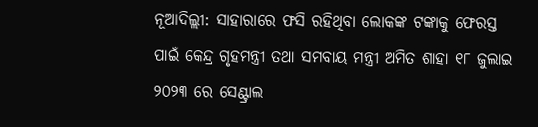ନୂଆଦିଲ୍ଲୀ: ସାହାରାରେ ଫସି ରହିଥିବା ଲୋକଙ୍କ ଟଙ୍କାକୁ ଫେରସ୍ତ ପାଇଁ କେନ୍ଦ୍ର ଗୃହମନ୍ତ୍ରୀ ତଥା ସମବାୟ ମନ୍ତ୍ରୀ ଅମିତ ଶାହା ୧୮ ଜୁଲାଇ ୨୦୨୩ ରେ ସେଣ୍ଟ୍ରାଲ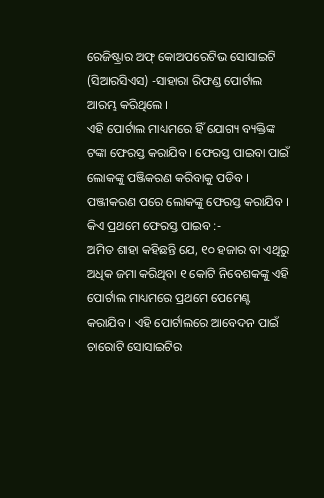ରେଜିଷ୍ଟ୍ରାର ଅଫ୍ କୋଅପରେଟିଭ ସୋସାଇଟି (ସିଆରସିଏସ) -ସାହାରା ରିଫଣ୍ଡ ପୋର୍ଟାଲ ଆରମ୍ଭ କରିଥିଲେ ।
ଏହି ପୋର୍ଟାଲ ମାଧ୍ୟମରେ ହିଁ ଯୋଗ୍ୟ ବ୍ୟକ୍ତିଙ୍କ ଟଙ୍କା ଫେରସ୍ତ କରାଯିବ । ଫେରସ୍ତ ପାଇବା ପାଇଁ ଲୋକଙ୍କୁ ପଞ୍ଜିକରଣ କରିବାକୁ ପଡିବ । ପଞ୍ଜୀକରଣ ପରେ ଲୋକଙ୍କୁ ଫେରସ୍ତ କରାଯିବ ।
କିଏ ପ୍ରଥମେ ଫେରସ୍ତ ପାଇବ :-
ଅମିତ ଶାହା କହିଛନ୍ତି ଯେ, ୧୦ ହଜାର ବା ଏଥିରୁ ଅଧିକ ଜମା କରିଥିବା ୧ କୋଟି ନିବେଶକଙ୍କୁ ଏହି ପୋର୍ଟାଲ ମାଧ୍ୟମରେ ପ୍ରଥମେ ପେମେଣ୍ଟ କରାଯିବ । ଏହି ପୋର୍ଟାଲରେ ଆବେଦନ ପାଇଁ ଚାରୋଟି ସୋସାଇଟିର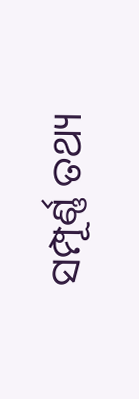ସମ୍ପୂର୍ଣ୍ଣ ତଥ୍ୟ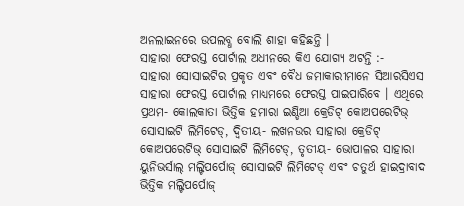ଅନଲାଇନରେ ଉପଲବ୍ଧ ବୋଲି ଶାହା କହିଛନ୍ତି ।
ସାହାରା ଫେରସ୍ତ ପୋର୍ଟାଲ ଅଧୀନରେ କିଏ ଯୋଗ୍ୟ ଅଟନ୍ତି :-
ସାହାରା ସୋସାଇଟିର ପ୍ରକୃତ ଏବଂ ବୈଧ ଜମାକାରୀମାନେ ସିଆରସିଏସ ସାହାରା ଫେରସ୍ତ ପୋର୍ଟାଲ ମାଧ୍ୟମରେ ଫେରସ୍ତ ପାଇପାରିବେ । ଏଥିରେ ପ୍ରଥମ- କୋଲକାତା ଭିତ୍ତିକ ହମାରା ଇଣ୍ଡିଆ କ୍ରେଡିଟ୍ କୋଅପରେଟିଭ୍ ସୋସାଇଟି ଲିମିଟେଡ୍, ଦ୍ୱିତୀୟ- ଲଖନଉର ସାହାରା କ୍ରେଡିଟ୍ କୋଅପରେଟିଭ୍ ସୋସାଇଟି ଲିମିଟେଡ୍, ତୃତୀୟ- ଭୋପାଳର ସାହାରା ୟୁନିଭର୍ସାଲ୍ ମଲ୍ଟିପର୍ପୋଜ୍ ସୋସାଇଟି ଲିମିଟେଡ୍ ଏବଂ ଚତୁର୍ଥ ହାଇଦ୍ରାବାଦ ଭିତ୍ତିକ ମଲ୍ଟିପର୍ପୋଜ୍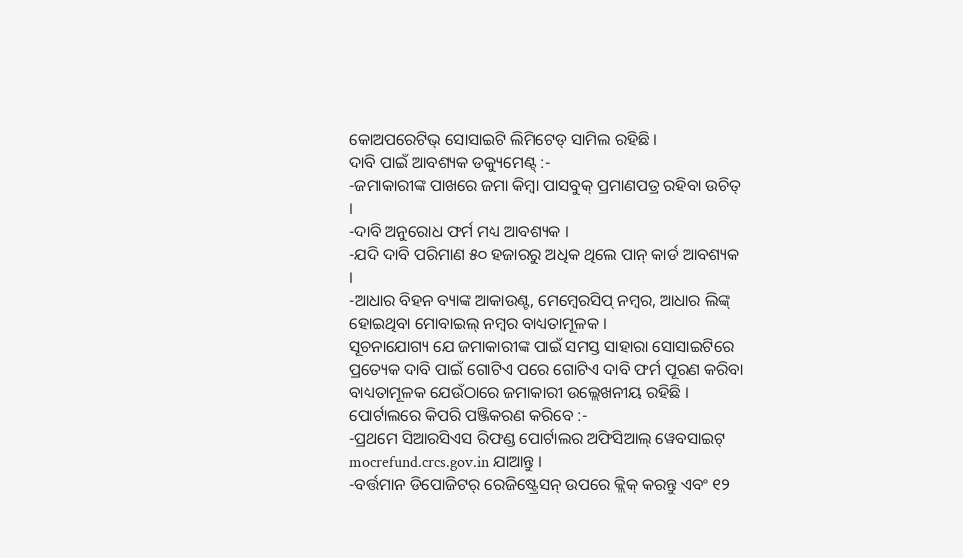କୋଅପରେଟିଭ୍ ସୋସାଇଟି ଲିମିଟେଡ୍ ସାମିଲ ରହିଛି ।
ଦାବି ପାଇଁ ଆବଶ୍ୟକ ଡକ୍ୟୁମେଣ୍ଟ୍ :-
-ଜମାକାରୀଙ୍କ ପାଖରେ ଜମା କିମ୍ବା ପାସବୁକ୍ ପ୍ରମାଣପତ୍ର ରହିବା ଉଚିତ୍ ।
-ଦାବି ଅନୁରୋଧ ଫର୍ମ ମଧ୍ୟ ଆବଶ୍ୟକ ।
-ଯଦି ଦାବି ପରିମାଣ ୫୦ ହଜାରରୁ ଅଧିକ ଥିଲେ ପାନ୍ କାର୍ଡ ଆବଶ୍ୟକ ।
-ଆଧାର ବିହନ ବ୍ୟାଙ୍କ ଆକାଉଣ୍ଟ, ମେମ୍ବେରସିପ୍ ନମ୍ବର, ଆଧାର ଲିଙ୍କ୍ ହୋଇଥିବା ମୋବାଇଲ୍ ନମ୍ବର ବାଧ୍ୟତାମୂଳକ ।
ସୂଚନାଯୋଗ୍ୟ ଯେ ଜମାକାରୀଙ୍କ ପାଇଁ ସମସ୍ତ ସାହାରା ସୋସାଇଟିରେ ପ୍ରତ୍ୟେକ ଦାବି ପାଇଁ ଗୋଟିଏ ପରେ ଗୋଟିଏ ଦାବି ଫର୍ମ ପୂରଣ କରିବା ବାଧ୍ୟତାମୂଳକ ଯେଉଁଠାରେ ଜମାକାରୀ ଉଲ୍ଲେଖନୀୟ ରହିଛି ।
ପୋର୍ଟାଲରେ କିପରି ପଞ୍ଜିକରଣ କରିବେ :-
-ପ୍ରଥମେ ସିଆରସିଏସ ରିଫଣ୍ଡ ପୋର୍ଟାଲର ଅଫିସିଆଲ୍ ୱେବସାଇଟ୍ mocrefund.crcs.gov.in ଯାଆନ୍ତୁ ।
-ବର୍ତ୍ତମାନ ଡିପୋଜିଟର୍ ରେଜିଷ୍ଟ୍ରେସନ୍ ଉପରେ କ୍ଲିକ୍ କରନ୍ତୁ ଏବଂ ୧୨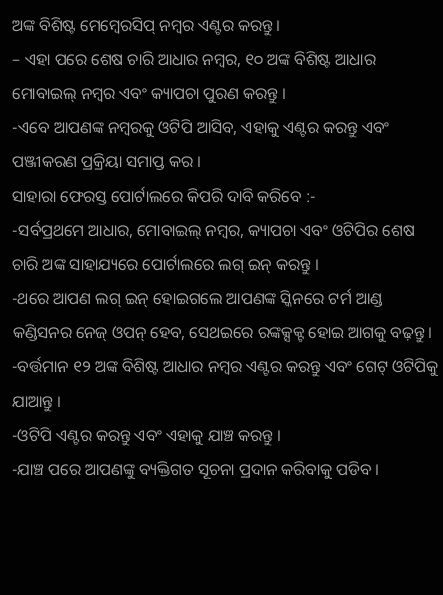ଅଙ୍କ ବିଶିଷ୍ଟ ମେମ୍ବେରସିପ୍ ନମ୍ବର ଏଣ୍ଟର କରନ୍ତୁ ।
– ଏହା ପରେ ଶେଷ ଚାରି ଆଧାର ନମ୍ବର, ୧୦ ଅଙ୍କ ବିଶିଷ୍ଟ ଆଧାର ମୋବାଇଲ୍ ନମ୍ବର ଏବଂ କ୍ୟାପଚା ପୁରଣ କରନ୍ତୁ ।
-ଏବେ ଆପଣଙ୍କ ନମ୍ବରକୁ ଓଟିପି ଆସିବ, ଏହାକୁ ଏଣ୍ଟର କରନ୍ତୁ ଏବଂ ପଞ୍ଜୀକରଣ ପ୍ରକ୍ରିୟା ସମାପ୍ତ କର ।
ସାହାରା ଫେରସ୍ତ ପୋର୍ଟାଲରେ କିପରି ଦାବି କରିବେ :-
-ସର୍ବପ୍ରଥମେ ଆଧାର, ମୋବାଇଲ୍ ନମ୍ବର, କ୍ୟାପଚା ଏବଂ ଓଟିପିର ଶେଷ ଚାରି ଅଙ୍କ ସାହାଯ୍ୟରେ ପୋର୍ଟାଲରେ ଲଗ୍ ଇନ୍ କରନ୍ତୁ ।
-ଥରେ ଆପଣ ଲଗ୍ ଇନ୍ ହୋଇଗଲେ ଆପଣଙ୍କ ସ୍କିନରେ ଟର୍ମ ଆଣ୍ଡ କଣ୍ଡିସନର ନେଜ୍ ଓପନ୍ ହେବ, ସେଥଇରେ ରଙ୍କକ୍ସକ୍ଟ ହୋଇ ଆଗକୁ ବଢ଼ନ୍ତୁ ।
-ବର୍ତ୍ତମାନ ୧୨ ଅଙ୍କ ବିଶିଷ୍ଟ ଆଧାର ନମ୍ବର ଏଣ୍ଟର କରନ୍ତୁ ଏବଂ ଗେଟ୍ ଓଟିପିକୁ ଯାଆନ୍ତୁ ।
-ଓଟିପି ଏଣ୍ଟର କରନ୍ତୁ ଏବଂ ଏହାକୁ ଯାଞ୍ଚ କରନ୍ତୁ ।
-ଯାଞ୍ଚ ପରେ ଆପଣଙ୍କୁ ବ୍ୟକ୍ତିଗତ ସୂଚନା ପ୍ରଦାନ କରିବାକୁ ପଡିବ ।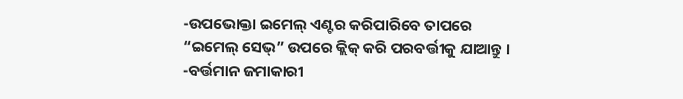-ଉପଭୋକ୍ତା ଇମେଲ୍ ଏଣ୍ଟର କରିପାରିବେ ତାପରେ “ଇମେଲ୍ ସେଭ୍” ଉପରେ କ୍ଲିକ୍ କରି ପରବର୍ତ୍ତୀକୁ ଯାଆନ୍ତୁ ।
-ବର୍ତ୍ତମାନ ଜମାକାରୀ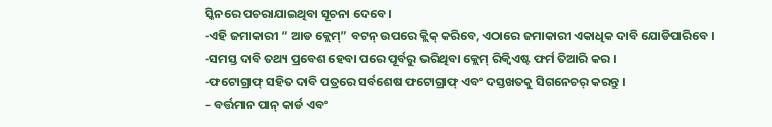ସ୍କିନରେ ପଚରାଯାଇଥିବା ସୂଚନା ଦେବେ ।
-ଏହି ଜମାକାରୀ “ ଆଡ କ୍ଲେମ୍” ବଟନ୍ ଉପରେ କ୍ଲିକ୍ କରିବେ, ଏଠାରେ ଜମାକାରୀ ଏକାଧିକ ଦାବି ଯୋଡିପାରିବେ ।
-ସମସ୍ତ ଦାବି ତଥ୍ୟ ପ୍ରବେଶ ହେବା ପରେ ପୂର୍ବରୁ ଭରିଥିବା କ୍ଲେମ୍ ରିକ୍ୱିଏଷ୍ଟ ଫର୍ମ ତିଆରି କର ।
-ଫଟୋଗ୍ରାଫ୍ ସହିତ ଦାବି ପତ୍ରରେ ସର୍ବଶେଷ ଫଟୋଗ୍ରାଫ୍ ଏବଂ ଦସ୍ତଖତକୁ ସିଗନେଚର୍ କରନ୍ତୁ ।
– ବର୍ତ୍ତମାନ ପାନ୍ କାର୍ଡ ଏବଂ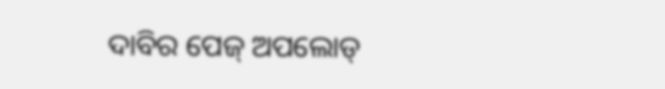ଦାବିର ପେଜ୍ ଅପଲୋଡ୍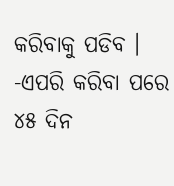କରିବାକୁ ପଡିବ ।
-ଏପରି କରିବା ପରେ ୪୫ ଦିନ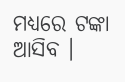ମଧ୍ୟରେ ଟଙ୍କା ଆସିବ ।